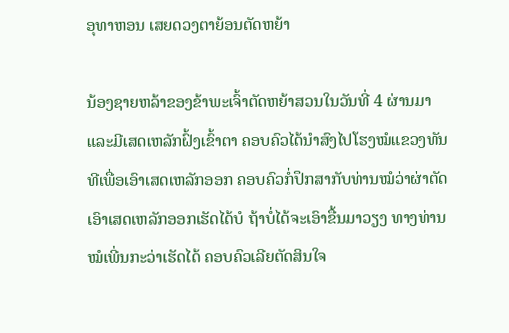ອຸທາຫອນ ເສຍດວງຕາຍ້ອນຕັດຫຍ້າ

ນ້ອງຊາຍຫລ້າຂອງຂ້າພະເຈົ້າຕັດຫຍ້າສວນໃນວັນທີ່ 4 ຜ່ານມາ ແລະມີເສດເຫລັກຝົ້ງເຂົ້າຕາ ຄອບຄົວໄດ້ນຳສົງໄປໂຮງໝໍແຂວງທັນທີເພື່ອເອົາເສດເຫລັກອອກ ຄອບຄົວກໍ່ປຶກສາກັບທ່ານໝໍວ່າຜ່າຕັດເອົາເສດເຫລັກອອກເຮັດໄດ້ບໍ ຖ້າບໍ່ໄດ້ຈະເອົາຂື້ນມາວຽງ ທາງທ່ານໝໍເພີ່ນກະວ່າເຮັດໄດ້ ຄອບຄົວເລີຍຕັດສິນໃຈ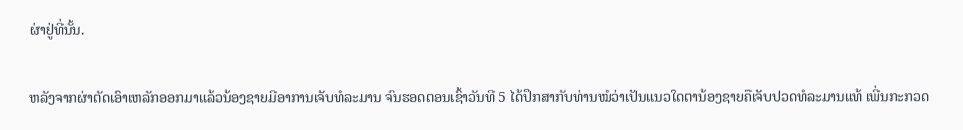ຜ່າຢູ່ທີ່ນັ້ນ.

ຫລັງຈາກຜ່າຕັດເອົາເຫລັກອອກມາແລ້ວນ້ອງຊາຍມີອາການເຈັບທໍລະມານ ຈົນຮອດຕອນເຊົ້າວັນທີ 5 ໄດ້ປຶກສາກັບທ່ານໝໍວ່າເປັນແນວໃດຕານ້ອງຊາຍຄືເຈັບປວດທໍລະມານແທ້ ເພີ່ນກະກວດ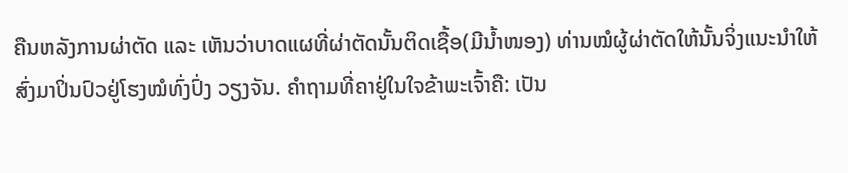ຄືນຫລັງການຜ່າຕັດ ແລະ ເຫັນວ່າບາດແຜທີ່ຜ່າຕັດນັ້ນຕິດເຊື້ອ(ມີນໍ້າໜອງ) ທ່ານໝໍຜູ້ຜ່າຕັດໃຫ້ນັ້ນຈິ່ງແນະນຳໃຫ້ສົ່ງມາປິ່ນປົວຢູ່ໂຮງໝໍທົ່ງປົ່ງ ວຽງຈັນ. ຄຳຖາມທີ່ຄາຢູ່ໃນໃຈຂ້າພະເຈົ້າຄື: ເປັນ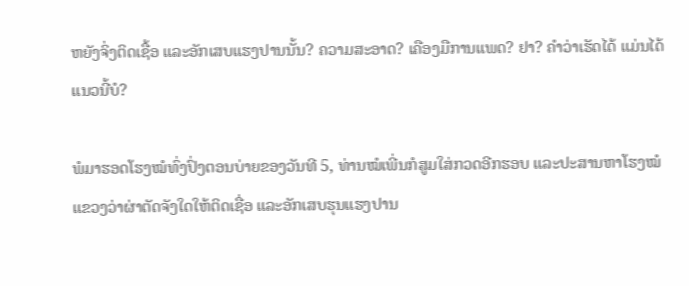ຫຍັງຈິ່ງຕິດເຊື້ອ ແລະອັກເສບແຮງປານນັ້ນ? ຄວາມສະອາດ? ເຄືອງມືການແພດ? ຢາ? ຄຳວ່າເຮັດໄດ້ ແມ່ນໄດ້ແນວນີ້ບໍ?

ພໍມາຮອດໂຮງໝໍທົ່ງປົ່ງຕອນບ່າຍຂອງວັນທີ 5, ທ່ານໝໍເພີ່ນກໍສູມໃສ່ກວດອີກຮອບ ແລະປະສານຫາໂຮງໝໍແຂວງວ່າຜ່າຕັດຈັງໃດໃຫ້ຕິດເຊື່ອ ແລະອັກເສບຮຸນແຮງປານ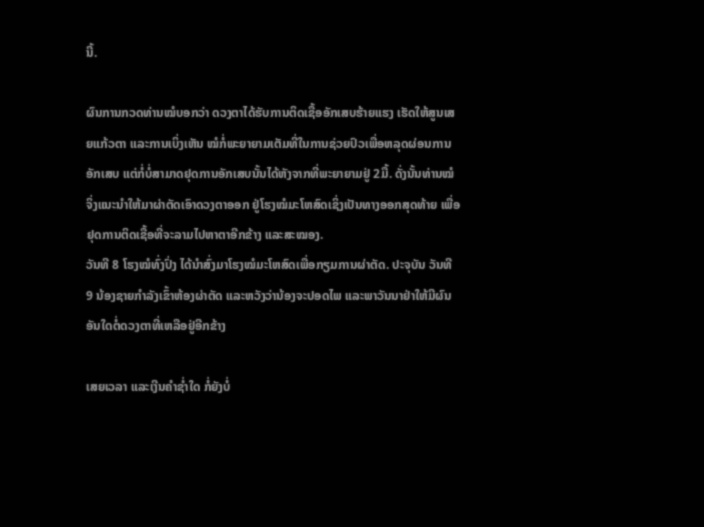ນີ້.

ຜົນການກວດທ່ານໝໍບອກວ່າ ດວງຕາໄດ້ຮັບການຕິດເຊື້ອອັກເສບຮ້າຍແຮງ ເຮັດໃຫ້ສູນເສຍແກ້ວຕາ ແລະການເບິ່ງເຫັນ ໝໍກໍ່ພະຍາຍາມເຕັມທີ່ໃນການຊ່ວຍປົວເພື່ອຫລຸດຜ່ອນການອັກເສບ ແຕ່ກໍ່ບໍ່ສາມາດຢຸດການອັກເສບນັ້ນໄດ້ຫັງຈາກທີ່ພະຍາຍາມຢູ່ 2ມື້. ດັ່ງນັ້ນທ່ານໝໍຈິ່ງແນະນໍາໃຫ້ມາຜ່າຕັດເອົາດວງຕາອອກ ຢູ່ໂຮງໝໍມະໂຫສົດເຊິ່ງເປັນທາງອອກສຸດທ້າຍ ເພື່ອຢຸດການຕິດເຊື້ອທີ່ຈະລາມໄປຫາຕາອີກຂ້າງ ແລະສະໝອງ.
ວັນທີ 8 ໂຮງໝໍທົ່ງປົ່ງ ໄດ້ນໍາສົ່ງມາໂຮງໝໍມະໂຫສົດເພື່ອກຽມການຜ່າຕັດ. ປະຈຸບັນ ວັນທີ 9 ນ້ອງຊາຍກຳລັງເຂົ້າຫ້ອງຜ່າຕັດ ແລະຫວັງວ່ານ້ອງຈະປອດໄພ ແລະພາວັນນາຢ່າໃຫ້ມີຜົນອັນໃດຕໍ່ດວງຕາທີ່ເຫລືອຢູ່ອີກຂ້າງ

ເສຍເວລາ ແລະເງີນຄຳຊໍ່າໃດ ກໍ່ຍັງບໍ່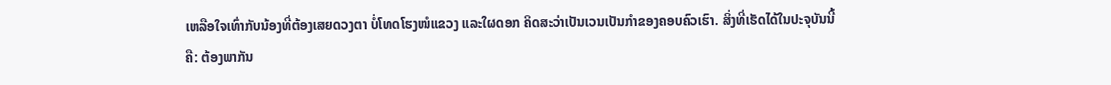ເຫລືອໃຈເທົ່າກັບນ້ອງທີ່ຕ້ອງເສຍດວງຕາ ບໍ່ໂທດໂຮງໜໍແຂວງ ແລະໃຜດອກ ຄິດສະວ່າເປັນເວນເປັນກຳຂອງຄອບຄົວເຮົາ. ສິ່ງທີ່ເຮັດໄດ້ໃນປະຈຸບັນນີ້ຄື: ຕ້ອງພາກັນ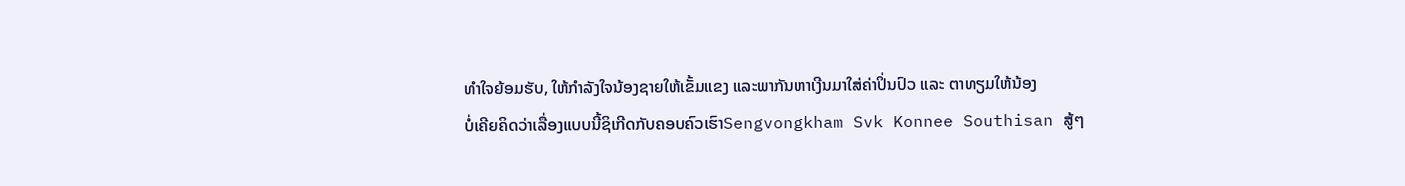ທຳໃຈຍ້ອມຮັບ, ໃຫ້ກຳລັງໃຈນ້ອງຊາຍໃຫ້ເຂັ້ມແຂງ ແລະພາກັນຫາເງີນມາໃສ່ຄ່າປິ່ນປົວ ແລະ ຕາທຽມໃຫ້ນ້ອງ
ບໍ່ເຄີຍຄິດວ່າເລື່ອງແບບນີ້ຊິເກີດກັບຄອບຄົວເຮົາSengvongkham Svk Konnee Southisan ສູ້ໆ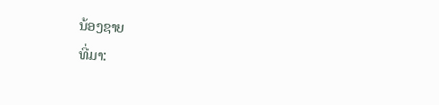ນ້ອງຊາຍ
ທີ່ມາ: